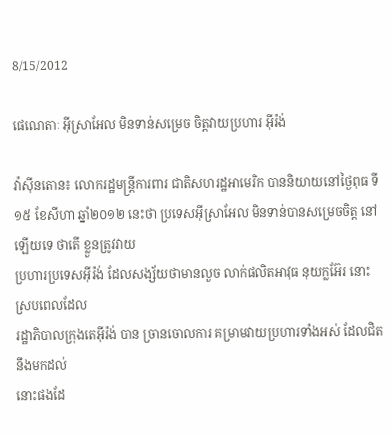8/15/2012

ផេណេតាៈ អ៊ីស្រាអែល មិនទាន់សម្រេច ចិត្តវាយប្រហារ អ៊ីរ៉ង់

វ៉ាស៊ីនតោន៖ លោករដ្ឋមន្ត្រីការពារ ជាតិសហរដ្ឋអាមេរិក បាននិយាយនៅថ្ងៃពុធ ទី១៥ ខែសីហា ឆ្នាំ២០១២ នេះថា ប្រទេសអ៊ីស្រាអែល មិនទាន់បានសម្រេចចិត្ត នៅឡើយទេ ថាតើ ខ្លួនត្រូវវាយ
ប្រហារប្រទេសអ៊ីរ៉ង់ ដែលសង្ស័យថាមានលួច លាក់ផលិតអាវុធ នុយក្លអ៊ែរ នោះ ស្របពេលដែល
រដ្ឋាភិបាលក្រុងតេអ៊ីរ៉ង់ បាន ច្រានចោលការ គម្រាមវាយប្រហារទាំងអស់ ដែលជិតនឹងមកដល់
នោះផងដែ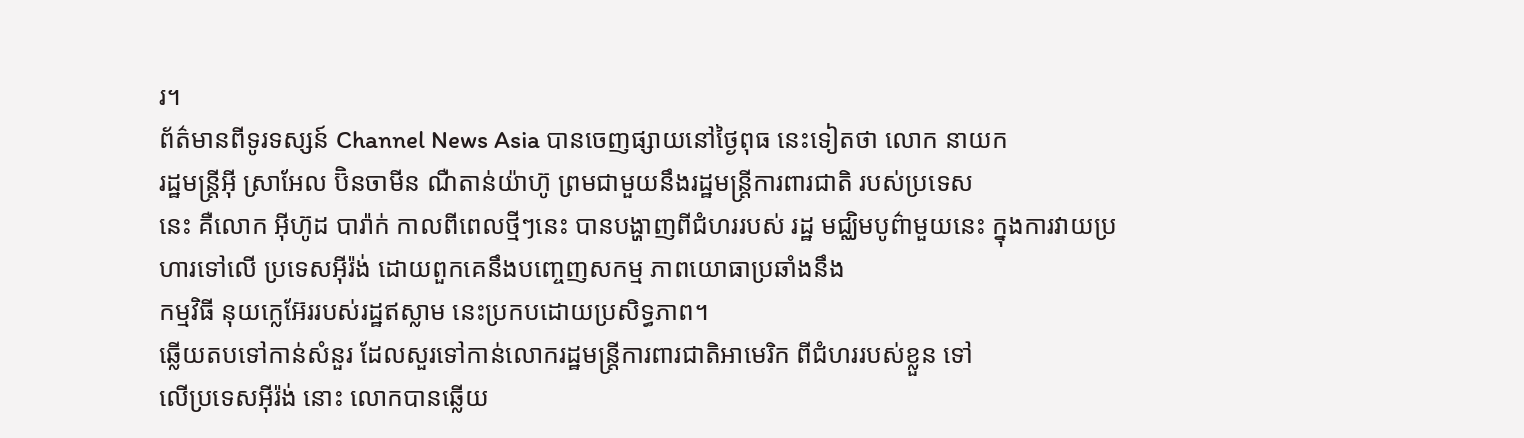រ។
ព័ត៌មានពីទូរទស្សន៍ Channel News Asia បានចេញផ្សាយនៅថ្ងៃពុធ នេះទៀតថា លោក នាយក
រដ្ឋមន្ត្រីអ៊ី ស្រាអែល ប៊ិនចាមីន ណឺតាន់យ៉ាហ៊ូ ព្រមជាមួយនឹងរដ្ឋមន្ត្រីការពារជាតិ របស់ប្រទេស
នេះ គឺលោក អ៊ីហ៊ូដ បារ៉ាក់ កាលពីពេលថ្មីៗនេះ បានបង្ហាញពីជំហររបស់ រដ្ឋ មជ្ឈិមបូព៌ាមួយនេះ ក្នុងការវាយប្រហារទៅលើ ប្រទេសអ៊ីរ៉ង់ ដោយពួកគេនឹងបញ្ចេញសកម្ម ភាពយោធាប្រឆាំងនឹង
កម្មវិធី នុយក្លេអ៊ែររបស់រដ្ឋឥស្លាម នេះប្រកបដោយប្រសិទ្ធភាព។
ឆ្លើយតបទៅកាន់សំនួរ ដែលសួរទៅកាន់លោករដ្ឋមន្ត្រីការពារជាតិអាមេរិក ពីជំហររបស់ខ្លួន ទៅ
លើប្រទេសអ៊ីរ៉ង់ នោះ លោកបានឆ្លើយ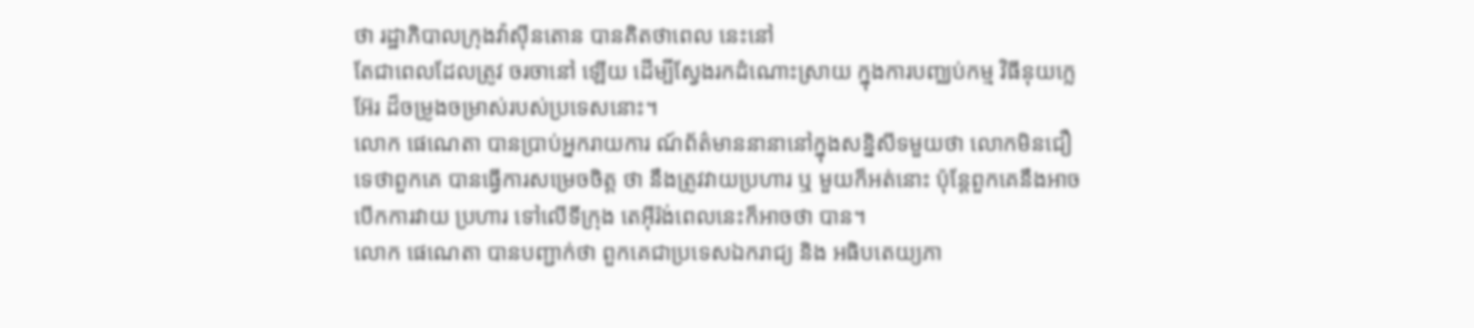ថា រដ្ឋាភិបាលក្រុងវ៉ាស៊ីនតោន បានគិតថាពេល នេះនៅ
តែជាពេលដែលត្រូវ ចរចានៅ ឡើយ ដើម្បីស្វែងរកដំណោះស្រាយ ក្នុងការបញ្ឈប់កម្ម វិធីនុយក្លេ
អ៊ែរ ដ៏ចម្រូងចម្រាស់របស់ប្រទេសនោះ។
លោក ផេណេតា បានប្រាប់អ្នករាយការ ណ៍ព័ត៌មាននានានៅក្នុងសន្និសីទមួយថា លោកមិនជឿ
ទេថាពួកគេ បានធ្វើការសម្រេចចិត្ត ថា នឹងត្រូវវាយប្រហារ ឬ មួយក៏អត់នោះ ប៉ុន្តែពួកគេនឹងអាច
បើកការវាយ ប្រហារ ទៅលើទីក្រុង តេអ៊ីរ៉ង់ពេលនេះក៏អាចថា បាន។
លោក ផេណេតា បានបញ្ជាក់ថា ពួកគេជាប្រទេសឯករាជ្យ និង អធិបតេយ្យភា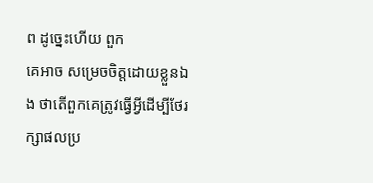ព ដូច្នេះហើយ ពួក
គេអាច សម្រេចចិត្តដោយខ្លួនឯង ថាតើពួកគេត្រូវធ្វើអ្វីដើម្បីថែរក្សាផលប្រ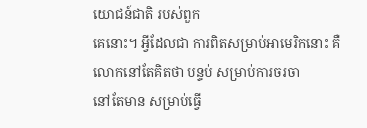យោជន៍ជាតិ របស់ពួក
គេនោះ។ អ្វីដែលជា ការពិតសម្រាប់អាមេរិកនោះ គឺ លោកនៅតែគិតថា បន្ទប់ សម្រាប់ការចរចា
នៅតែមាន សម្រាប់ធ្វើ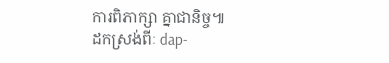ការពិភាក្សា គ្នាជានិច្ច៕
ដកស្រង់ពីៈ dap-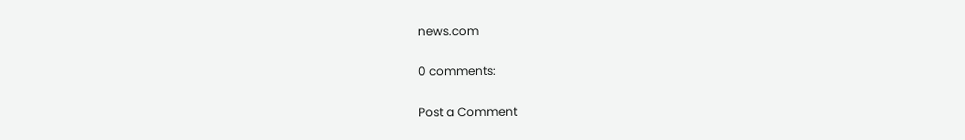news.com

0 comments:

Post a Comment